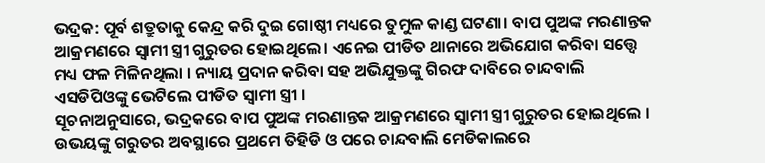ଭଦ୍ରକ: ପୂର୍ବ ଶତ୍ରୁତାକୁ କେନ୍ଦ୍ର କରି ଦୁଇ ଗୋଷ୍ଠୀ ମଧ୍ୟରେ ତୁମୁଳ କାଣ୍ଡ ଘଟଣା। ବାପ ପୁଅଙ୍କ ମରଣାନ୍ତକ ଆକ୍ରମଣରେ ସ୍ଵାମୀ ସ୍ତ୍ରୀ ଗୁରୁତର ହୋଇଥିଲେ। ଏନେଇ ପୀଡିତ ଥାନାରେ ଅଭିଯୋଗ କରିବା ସତ୍ତ୍ବେ ମଧ୍ୟ ଫଳ ମିଳିନଥିଲା । ନ୍ୟାୟ ପ୍ରଦାନ କରିବା ସହ ଅଭିଯୁକ୍ତଙ୍କୁ ଗିରଫ ଦାବିରେ ଚାନ୍ଦବାଲି ଏସଡିପିଓଙ୍କୁ ଭେଟିଲେ ପୀଡିତ ସ୍ବାମୀ ସ୍ତ୍ରୀ ।
ସୂଚନାଅନୁସାରେ, ଭଦ୍ରକରେ ବାପ ପୁଅଙ୍କ ମରଣାନ୍ତକ ଆକ୍ରମଣରେ ସ୍ଵାମୀ ସ୍ତ୍ରୀ ଗୁରୁତର ହୋଇଥିଲେ । ଉଭୟଙ୍କୁ ଗରୁତର ଅବସ୍ଥାରେ ପ୍ରଥମେ ତିହିଡି ଓ ପରେ ଚାନ୍ଦବାଲି ମେଡିକାଲରେ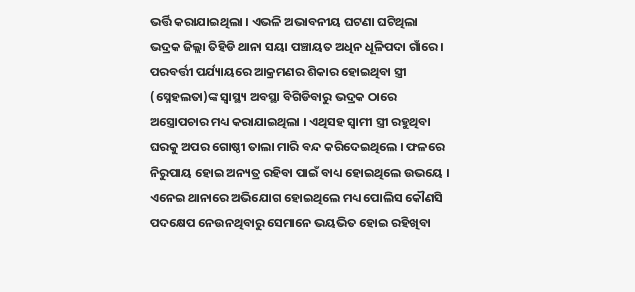ଭର୍ତ୍ତି କରାଯାଇଥିଲା । ଏଭଳି ଅଭାବନୀୟ ଘଟଣା ଘଟିଥିଲା ଭଦ୍ରକ ଜିଲ୍ଲା ତିହିଡି ଥାନା ସୟା ପଞ୍ଚାୟତ ଅଧିନ ଧୂଳିପଦା ଗାଁରେ । ପରବର୍ତ୍ତୀ ପର୍ଯ୍ୟାୟରେ ଆକ୍ରମଣର ଶିକାର ହୋଇଥିବା ସ୍ତ୍ରୀ (ସ୍ନେହଲତା)ଙ୍କ ସ୍ଵାସ୍ଥ୍ୟ ଅବସ୍ଥା ବିଗିଡିବାରୁ ଭଦ୍ରକ ଠାରେ ଅସ୍ତ୍ରୋପଚାର ମଧ୍ୟ କରାଯାଇଥିଲା । ଏଥିସହ ସ୍ଵାମୀ ସ୍ତ୍ରୀ ରହୁଥିବା ଘରକୁ ଅପର ଗୋଷ୍ଠୀ ତାଲା ମାରି ବନ୍ଦ କରିଦେଇଥିଲେ । ଫଳରେ ନିରୁପାୟ ହୋଇ ଅନ୍ୟତ୍ର ରହିବା ପାଇଁ ବାଧ୍ୟ ହୋଇଥିଲେ ଉଭୟେ ।
ଏନେଇ ଥାନାରେ ଅଭିଯୋଗ ହୋଇଥିଲେ ମଧ୍ୟ ପୋଲିସ କୌଣସି ପଦକ୍ଷେପ ନେଉନଥିବାରୁ ସେମାନେ ଭୟଭିତ ହୋଇ ରହିଖିବା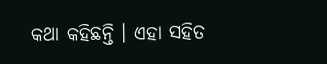କଥା କହିଛନ୍ତି । ଏହା ସହିତ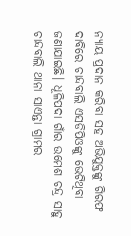ନ୍ୟାୟ ପ୍ରଦାନ କରିବା ସହ ଅଭିଯୁକ୍ତଙ୍କୁ ଗିରଫ ଦାବିରେ ଚାନ୍ଦବାଲି ଏସଡିପିଓଙ୍କୁ ଭେଟିଥିବା ଜଣାଯାଇଛି। ଧୂଳିପଦା ଗାଁର ଉମେଶ ଚନ୍ଦ୍ର ସାହୁ ଚାନ୍ଦବାଲି ଥାନା ସାଏନ୍ତା ଗ୍ରାମର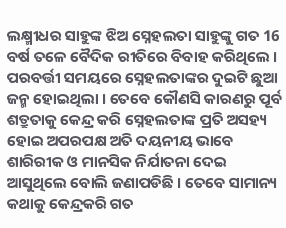ଲକ୍ଷ୍ମୀଧର ସାହୁଙ୍କ ଝିଅ ସ୍ନେହଲତା ସାହୁଙ୍କୁ ଗତ 16 ବର୍ଷ ତଳେ ବୈଦିକ ରୀତିରେ ବିବାହ କରିଥିଲେ । ପରବର୍ତ୍ତୀ ସମୟରେ ସ୍ନେହଲତାଙ୍କର ଦୁଇଟି ଛୁଆ ଜନ୍ମ ହୋଇଥିଲା । ତେବେ କୌଣସି କାରଣରୁ ପୂର୍ବ ଶତ୍ରୁତାକୁ କେନ୍ଦ୍ର କରି ସ୍ନେହଲତାଙ୍କ ପ୍ରତି ଅସହ୍ୟ ହୋଇ ଅପରପକ୍ଷ ଅତି ଦୟନୀୟ ଭାବେ ଶାରିରୀକ ଓ ମାନସିକ ନିର୍ଯାତନା ଦେଇ ଆସୁଥିଲେ ବୋଲି ଜଣାପଡିଛି । ତେବେ ସାମାନ୍ୟ କଥାକୁ କେନ୍ଦ୍ରକରି ଗତ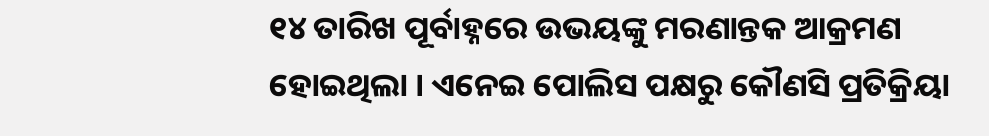୧୪ ତାରିଖ ପୂର୍ବାହ୍ନରେ ଉଭୟଙ୍କୁ ମରଣାନ୍ତକ ଆକ୍ରମଣ ହୋଇଥିଲା । ଏନେଇ ପୋଲିସ ପକ୍ଷରୁ କୌଣସି ପ୍ରତିକ୍ରିୟା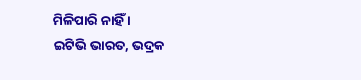ମିଳିପାରି ନାହିଁ ।
ଇଟିଭି ଭାରତ, ଭଦ୍ରକ